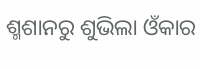ଶ୍ମଶାନରୁ ଶୁଭିଲା ଓଁକାର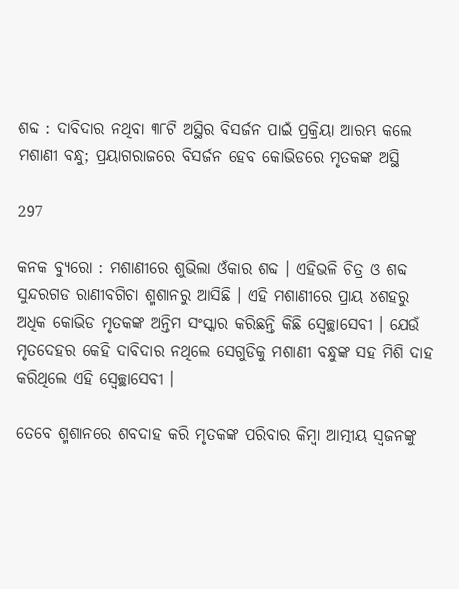ଶବ୍ଦ : ଦାବିଦାର ନଥିବା ୩୮ଟି ଅସ୍ଥିର ବିସର୍ଜନ ପାଇଁ ପ୍ରକ୍ରିୟା ଆରମ୍ଭ କଲେ ମଶାଣୀ ବନ୍ଧୁ; ପ୍ରୟାଗରାଜରେ ବିସର୍ଜନ ହେବ କୋଭିଡରେ ମୃତକଙ୍କ ଅସ୍ଥି

297

କନକ ବ୍ୟୁରୋ : ମଶାଣୀରେ ଶୁଭିଲା ଓଁକାର ଶବ୍ଦ । ଏହିଭଳି ଚିତ୍ର ଓ ଶବ୍ଦ ସୁନ୍ଦରଗଡ ରାଣୀବଗିଚା ଶ୍ମଶାନରୁ ଆସିଛି । ଏହି ମଶାଣୀରେ ପ୍ରାୟ ୪ଶହରୁ ଅଧିକ କୋଭିଡ ମୃତକଙ୍କ ଅନ୍ତିମ ସଂସ୍କାର କରିଛନ୍ତି କିଛି ସ୍ୱେଚ୍ଛାସେବୀ । ଯେଉଁ ମୃତଦେହର କେହି ଦାବିଦାର ନଥିଲେ ସେଗୁଡିକୁ ମଶାଣୀ ବନ୍ଧୁଙ୍କ ସହ ମିଶି ଦାହ କରିଥିଲେ ଏହି ସ୍ୱେଚ୍ଛାସେବୀ ।

ତେବେ ଶ୍ମଶାନରେ ଶବଦାହ କରି ମୃତକଙ୍କ ପରିବାର କିମ୍ବା ଆତ୍ମୀୟ ସ୍ୱଜନଙ୍କୁ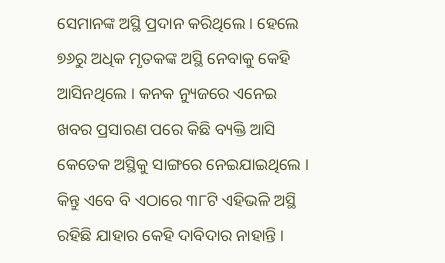ସେମାନଙ୍କ ଅସ୍ଥି ପ୍ରଦାନ କରିଥିଲେ । ହେଲେ ୭୬ରୁ ଅଧିକ ମୃତକଙ୍କ ଅସ୍ଥି ନେବାକୁ କେହି ଆସିନଥିଲେ । କନକ ନ୍ୟୁଜରେ ଏନେଇ ଖବର ପ୍ରସାରଣ ପରେ କିଛି ବ୍ୟକ୍ତି ଆସି କେତେକ ଅସ୍ଥିକୁ ସାଙ୍ଗରେ ନେଇଯାଇଥିଲେ । କିନ୍ତୁ ଏବେ ବି ଏଠାରେ ୩୮ଟି ଏହିଭଳି ଅସ୍ଥି ରହିଛି ଯାହାର କେହି ଦାବିଦାର ନାହାନ୍ତି ।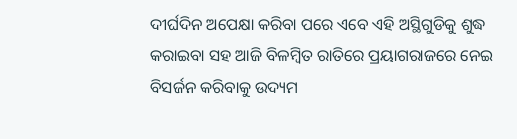ଦୀର୍ଘଦିନ ଅପେକ୍ଷା କରିବା ପରେ ଏବେ ଏହି ଅସ୍ଥିଗୁଡିକୁ ଶୁଦ୍ଧ କରାଇବା ସହ ଆଜି ବିଳମ୍ବିତ ରାତିରେ ପ୍ରୟାଗରାଜରେ ନେଇ ବିସର୍ଜନ କରିବାକୁ ଉଦ୍ୟମ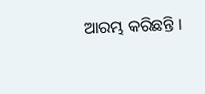ଆରମ୍ଭ କରିଛନ୍ତି ।